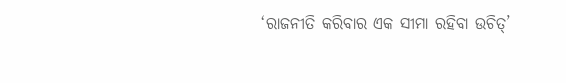‘ରାଜନୀତି କରିବାର ଏକ ସୀମା ରହିବା ଉଚିତ୍’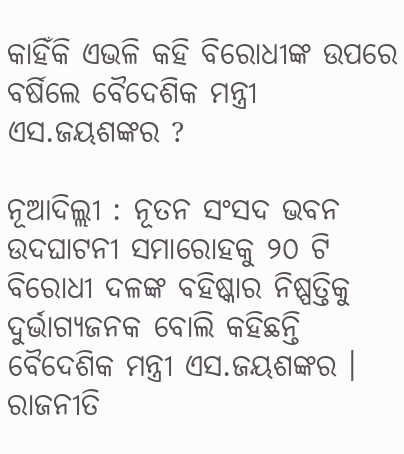କାହିଁକି ଏଭଳି କହି ବିରୋଧୀଙ୍କ ଉପରେ ବର୍ଷିଲେ ବୈଦେଶିକ ମନ୍ତ୍ରୀ ଏସ.ଜୟଶଙ୍କର ?

ନୂଆଦିଲ୍ଲୀ : ନୂତନ ସଂସଦ ଭବନ ଉଦଘାଟନୀ ସମାରୋହକୁ ୨୦ ଟି ବିରୋଧୀ ଦଳଙ୍କ ବହିଷ୍କାର ନିଷ୍ପତ୍ତିକୁ ଦୁର୍ଭାଗ୍ୟଜନକ ବୋଲି କହିଛନ୍ତି ବୈଦେଶିକ ମନ୍ତ୍ରୀ ଏସ.ଜୟଶଙ୍କର । ରାଜନୀତି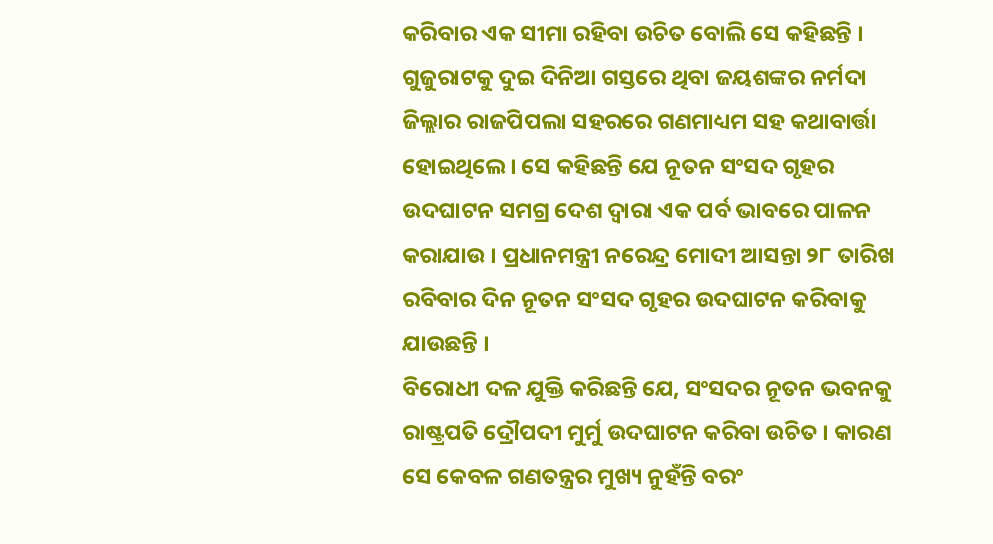କରିବାର ଏକ ସୀମା ରହିବା ଉଚିତ ବୋଲି ସେ କହିଛନ୍ତି । ଗୁଜୁରାଟକୁ ଦୁଇ ଦିନିଆ ଗସ୍ତରେ ଥିବା ଜୟଶଙ୍କର ନର୍ମଦା ଜିଲ୍ଲାର ରାଜପିପଲା ସହରରେ ଗଣମାଧ୍ୟମ ସହ କଥାବାର୍ତ୍ତା ହୋଇଥିଲେ । ସେ କହିଛନ୍ତି ଯେ ନୂତନ ସଂସଦ ଗୃହର ଉଦଘାଟନ ସମଗ୍ର ଦେଶ ଦ୍ୱାରା ଏକ ପର୍ବ ଭାବରେ ପାଳନ କରାଯାଉ । ପ୍ରଧାନମନ୍ତ୍ରୀ ନରେନ୍ଦ୍ର ମୋଦୀ ଆସନ୍ତା ୨୮ ତାରିଖ ରବିବାର ଦିନ ନୂତନ ସଂସଦ ଗୃହର ଉଦଘାଟନ କରିବାକୁ ଯାଉଛନ୍ତି ।
ବିରୋଧୀ ଦଳ ଯୁକ୍ତି କରିଛନ୍ତି ଯେ, ସଂସଦର ନୂତନ ଭବନକୁ ରାଷ୍ଟ୍ରପତି ଦ୍ରୌପଦୀ ମୁର୍ମୁ ଉଦଘାଟନ କରିବା ଉଚିତ । କାରଣ ସେ କେବଳ ଗଣତନ୍ତ୍ରର ମୁଖ୍ୟ ନୁହଁନ୍ତି ବରଂ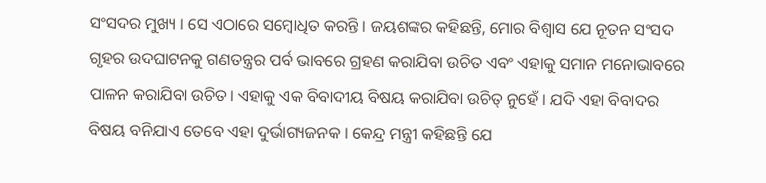ସଂସଦର ମୁଖ୍ୟ । ସେ ଏଠାରେ ସମ୍ବୋଧିତ କରନ୍ତି । ଜୟଶଙ୍କର କହିଛନ୍ତି, ମୋର ବିଶ୍ୱାସ ଯେ ନୂତନ ସଂସଦ ଗୃହର ଉଦଘାଟନକୁ ଗଣତନ୍ତ୍ରର ପର୍ବ ଭାବରେ ଗ୍ରହଣ କରାଯିବା ଉଚିତ ଏବଂ ଏହାକୁ ସମାନ ମନୋଭାବରେ ପାଳନ କରାଯିବା ଉଚିତ। ଏହାକୁ ଏକ ବିବାଦୀୟ ବିଷୟ କରାଯିବା ଉଚିତ୍ ନୁହେଁ । ଯଦି ଏହା ବିବାଦର ବିଷୟ ବନିଯାଏ ତେବେ ଏହା ଦୁର୍ଭାଗ୍ୟଜନକ । କେନ୍ଦ୍ର ମନ୍ତ୍ରୀ କହିଛନ୍ତି ଯେ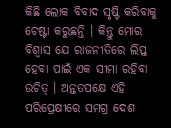କିଛି ଲୋକ ବିବାଦ ସୃଷ୍ଟି କରିବାକୁ ଚେଷ୍ଟା କରୁଛନ୍ତି । କିନ୍ତୁ ମୋର ବିଶ୍ୱାସ ଯେ ରାଜନୀତିରେ ଲିପ୍ତ ହେବା ପାଇଁ ଏକ ସୀମା ରହିବା ଉଚିତ୍ । ଅନ୍ତତପକ୍ଷେ ଏହି ପରିପ୍ରେକ୍ଷୀରେ ସମଗ୍ର ଦେଶ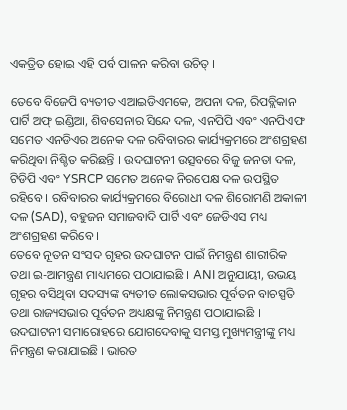ଏକତ୍ରିତ ହୋଇ ଏହି ପର୍ବ ପାଳନ କରିବା ଉଚିତ୍ ।

ତେବେ ବିଜେପି ବ୍ୟତୀତ ଏଆଇଡିଏମକେ, ଅପନା ଦଳ, ରିପବ୍ଲିକାନ ପାର୍ଟି ଅଫ୍ ଇଣ୍ଡିଆ, ଶିବସେନାର ସିନ୍ଦେ ଦଳ, ଏନପିପି ଏବଂ ଏନପିଏଫ ସମେତ ଏନଡିଏର ଅନେକ ଦଳ ରବିବାରର କାର୍ଯ୍ୟକ୍ରମରେ ଅଂଶଗ୍ରହଣ କରିଥିବା ନିଶ୍ଚିତ କରିଛନ୍ତି । ଉଦଘାଟନୀ ଉତ୍ସବରେ ବିଜୁ ଜନତା ଦଳ, ଟିଡିପି ଏବଂ YSRCP ସମେତ ଅନେକ ନିରପେକ୍ଷ ଦଳ ଉପସ୍ଥିତ ରହିବେ । ରବିବାରର କାର୍ଯ୍ୟକ୍ରମରେ ବିରୋଧୀ ଦଳ ଶିରୋମଣି ଅକାଳୀ ଦଳ (SAD), ବହୁଜନ ସମାଜବାଦି ପାର୍ଟି ଏବଂ ଜେଡିଏସ ମଧ୍ୟ ଅଂଶଗ୍ରହଣ କରିବେ ।
ତେବେ ନୂତନ ସଂସଦ ଗୃହର ଉଦଘାଟନ ପାଇଁ ନିମନ୍ତ୍ରଣ ଶାରୀରିକ ତଥା ଇ-ଆମନ୍ତ୍ରଣ ମାଧ୍ୟମରେ ପଠାଯାଇଛି । ANI ଅନୁଯାୟୀ, ଉଭୟ ଗୃହର ବସିଥିବା ସଦସ୍ୟଙ୍କ ବ୍ୟତୀତ ଲୋକସଭାର ପୂର୍ବତନ ବାଚସ୍ପତି ତଥା ରାଜ୍ୟସଭାର ପୂର୍ବତନ ଅଧ୍ୟକ୍ଷଙ୍କୁ ନିମନ୍ତ୍ରଣ ପଠାଯାଇଛି । ଉଦଘାଟନୀ ସମାରୋହରେ ଯୋଗଦେବାକୁ ସମସ୍ତ ମୁଖ୍ୟମନ୍ତ୍ରୀଙ୍କୁ ମଧ୍ୟ ନିମନ୍ତ୍ରଣ କରାଯାଇଛି । ଭାରତ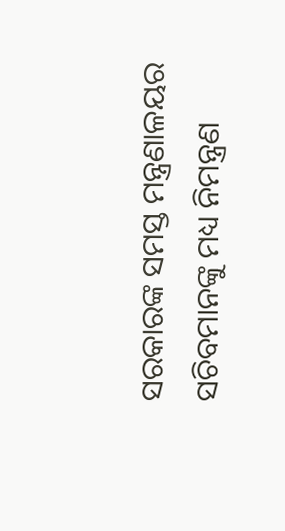ସରକାରଙ୍କ ସମସ୍ତ ମନ୍ତ୍ରଣାଳୟର ସଚିବମାନଙ୍କୁ ମଧ୍ୟ ନିମନ୍ତ୍ରଣ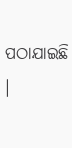ପଠାଯାଇଛି ।